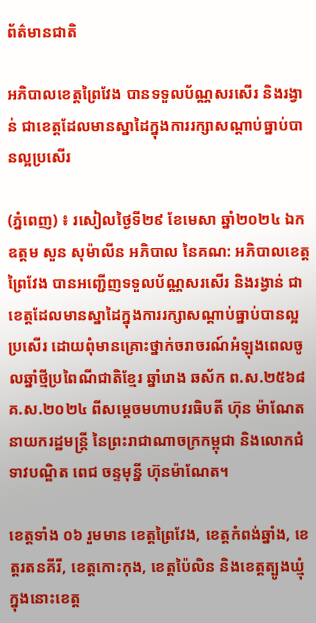ព័ត៌មានជាតិ

អភិបាលខេត្តព្រៃវែង បានទទួលប័ណ្ណសរសើរ និងរង្វាន់ ជាខេត្តដែលមានស្នាដៃក្នុងការរក្សាសណ្ដាប់ធ្នាប់បានល្អប្រសើរ

(ភ្នំពេញ) ៖ រសៀលថ្ងៃទី២៩ ខែមេសា ឆ្នាំ២០២៤ ឯកឧត្តម សួន សុម៉ាលីន អភិបាល នៃគណ: អភិបាលខេត្តព្រៃវែង បានអញ្ជើញទទួលប័ណ្ណសរសើរ និងរង្វាន់ ជាខេត្តដែលមានស្នាដៃក្នុងការរក្សាសណ្ដាប់ធ្នាប់បានល្អប្រសើរ ដោយពុំមានគ្រោះថ្នាក់ចរាចរណ៍អំឡុងពេលចូលឆ្នាំថ្មីប្រពៃណីជាតិខ្មែរ ឆ្នាំរោង ឆស័ក ព.ស.២៥៦៨ គ.ស.២០២៤ ពីសម្ដេចមហាបវរធិបតី ហ៊ុន ម៉ាណែត នាយករដ្ឋមន្រ្តី នៃព្រះរាជាណាចក្រកម្ពុជា និងលោកជំទាវបណ្ឌិត ពេជ ចន្ទមុន្នី ហ៊ុនម៉ាណែត។

ខេត្តទាំង ០៦ រួមមាន ខេត្តព្រៃវែង, ខេត្តកំពង់ឆ្នាំង, ខេត្តរតនគីរី, ខេត្តកោះកុង, ខេត្តប៉ៃលិន និងខេត្តត្បូងឃ្មុំ ក្នុងនោះខេត្ត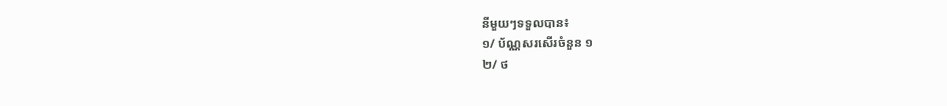នីមួយៗទទួលបាន៖
១/ ប័ណ្ណសរសេីរចំនួន ១
២/ ថ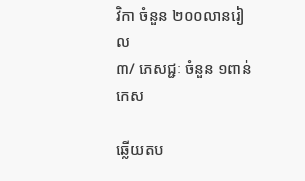វិកា ចំនួន ២០០លានរៀល
៣/ ភេសជ្ជៈ ចំនួន ១ពាន់កេស

ឆ្លើយតប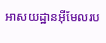អាសយដ្ឋានអ៊ីមែលរប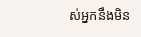ស់អ្នកនឹងមិន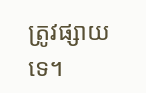ត្រូវផ្សាយទេ។